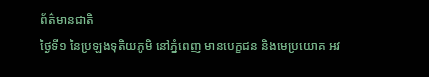ព័ត៌មានជាតិ
ថ្ងៃទី១ នៃប្រឡងទុតិយភូមិ នៅភ្នំពេញ មានបេក្ខជន និងមេប្រយោគ អវ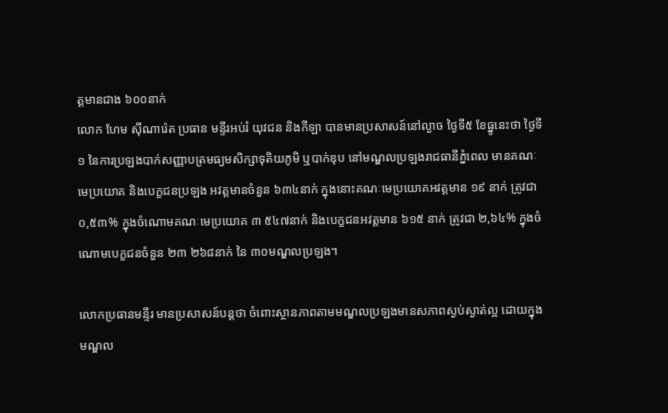ត្តមានជាង ៦០០នាក់
លោក ហែម ស៊ីណារ៉េត ប្រធាន មន្ទីរអប់រំ យុវជន និងកីឡា បានមានប្រសាសន៍នៅល្ងាច ថ្ងៃទី៥ ខែធ្នូនេះថា ថ្ងៃទី១ នៃការប្រឡងបាក់សញ្ញាបត្រមធ្យមសិក្សាទុតិយភូមិ ឬបាក់ឌុប នៅមណ្ឌលប្រឡងរាជធានីភ្នំពេល មានគណៈមេប្រយោគ និងបេក្ខជនប្រឡង អវត្តមានចំនួន ៦៣៤នាក់ ក្នុងនោះគណៈមេប្រយោគអវត្តមាន ១៩ នាក់ ត្រូវជា ០,៥៣% ក្នុងចំណោមគណៈមេប្រយោគ ៣ ៥៤៧នាក់ និងបេក្ខជនអវត្តមាន ៦១៥ នាក់ ត្រូវជា ២,៦៤% ក្នុងចំណោមបេក្ខជនចំនួន ២៣ ២៦៨នាក់ នៃ ៣០មណ្ឌលប្រឡង។

លោកប្រធានមន្ទីរ មានប្រសាសន៍បន្តថា ចំពោះស្ថានភាពតាមមណ្ឌលប្រឡងមានសភាពស្ងប់ស្ងាត់ល្អ ដោយក្នុងមណ្ឌល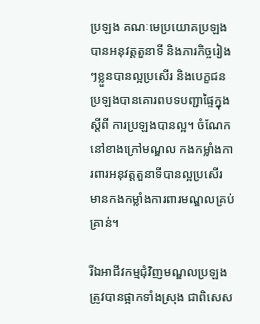ប្រឡង គណៈមេប្រយោគប្រឡងបានអនុវត្តតួនាទី និងភារកិច្ចរៀងៗខ្លួនបានល្អប្រសើរ និងបេក្ខជនប្រឡងបានគោរពបទបញ្ជាផ្ទៃក្នុង ស្តីពី ការប្រឡងបានល្អ។ ចំណែកនៅខាងក្រៅមណ្ឌល កងកម្លាំងការពារអនុវត្តតួនាទីបានល្អប្រសើរ មានកងកម្លាំងការពារមណ្ឌលគ្រប់គ្រាន់។

រីឯអាជីវកម្មជុំវិញមណ្ឌលប្រឡង ត្រូវបានផ្អាកទាំងស្រុង ជាពិសេស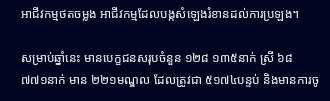អាជីវកម្មថតចម្លង អាជីវកម្មដែលបង្កសំឡេងរំខានដល់ការប្រឡង។

សម្រាប់ឆ្នាំនេះ មានបេក្ខជនសរុបចំនួន ១២៨ ១៣៥នាក់ ស្រី ៦៨ ៧៧១នាក់ មាន ២២១មណ្ឌល ដែលត្រូវជា ៥១៧៤បន្ទប់ និងមានការចូ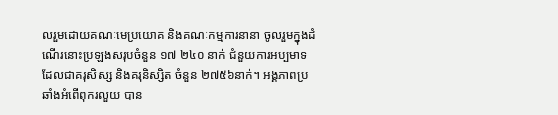លរួមដោយគណៈមេប្រយោគ និងគណៈកម្មការនានា ចូលរួមក្នុងដំណើរនោះប្រឡងសរុបចំនួន ១៧ ២៤០ នាក់ ជំនួយការអប្បមាទដែលជាគរុសិស្ស និងគរុនិស្សិត ចំនួន ២៧៥៦នាក់។ អង្គភាពប្រឆាំងអំពើពុករលួយ បាន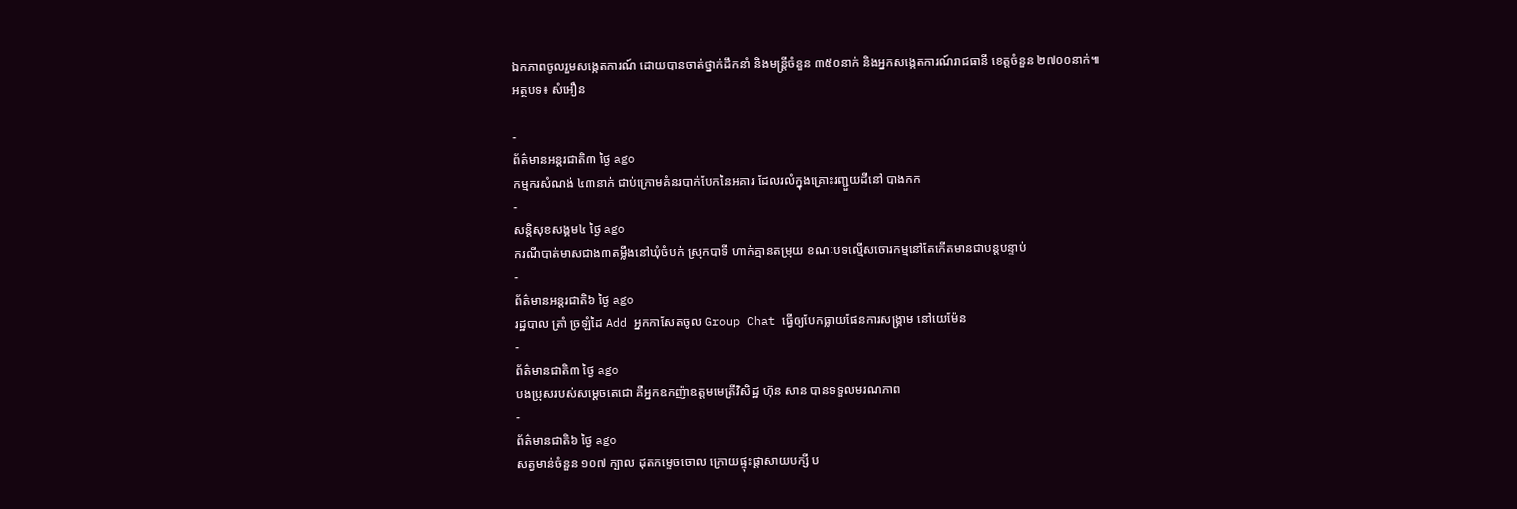ឯកភាពចូលរួមសង្កេតការណ៍ ដោយបានចាត់ថ្នាក់ដឹកនាំ និងមន្រ្តីចំនួន ៣៥០នាក់ និងអ្នកសង្កេតការណ៍រាជធានី ខេត្តចំនួន ២៧០០នាក់៕
អត្ថបទ៖ សំអឿន

-
ព័ត៌មានអន្ដរជាតិ៣ ថ្ងៃ ago
កម្មករសំណង់ ៤៣នាក់ ជាប់ក្រោមគំនរបាក់បែកនៃអគារ ដែលរលំក្នុងគ្រោះរញ្ជួយដីនៅ បាងកក
-
សន្តិសុខសង្គម៤ ថ្ងៃ ago
ករណីបាត់មាសជាង៣តម្លឹងនៅឃុំចំបក់ ស្រុកបាទី ហាក់គ្មានតម្រុយ ខណៈបទល្មើសចោរកម្មនៅតែកើតមានជាបន្តបន្ទាប់
-
ព័ត៌មានអន្ដរជាតិ៦ ថ្ងៃ ago
រដ្ឋបាល ត្រាំ ច្រឡំដៃ Add អ្នកកាសែតចូល Group Chat ធ្វើឲ្យបែកធ្លាយផែនការសង្គ្រាម នៅយេម៉ែន
-
ព័ត៌មានជាតិ៣ ថ្ងៃ ago
បងប្រុសរបស់សម្ដេចតេជោ គឺអ្នកឧកញ៉ាឧត្តមមេត្រីវិសិដ្ឋ ហ៊ុន សាន បានទទួលមរណភាព
-
ព័ត៌មានជាតិ៦ ថ្ងៃ ago
សត្វមាន់ចំនួន ១០៧ ក្បាល ដុតកម្ទេចចោល ក្រោយផ្ទុះផ្ដាសាយបក្សី ប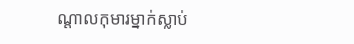ណ្តាលកុមារម្នាក់ស្លាប់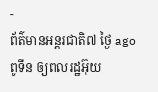-
ព័ត៌មានអន្ដរជាតិ៧ ថ្ងៃ ago
ពូទីន ឲ្យពលរដ្ឋអ៊ុយ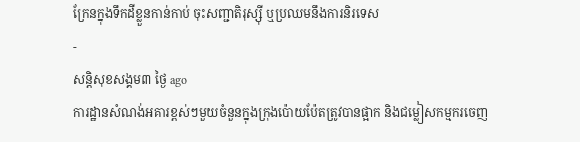ក្រែនក្នុងទឹកដីខ្លួនកាន់កាប់ ចុះសញ្ជាតិរុស្ស៊ី ឬប្រឈមនឹងការនិរទេស
-
សន្តិសុខសង្គម៣ ថ្ងៃ ago
ការដ្ឋានសំណង់អគារខ្ពស់ៗមួយចំនួនក្នុងក្រុងប៉ោយប៉ែតត្រូវបានផ្អាក និងជម្លៀសកម្មករចេញ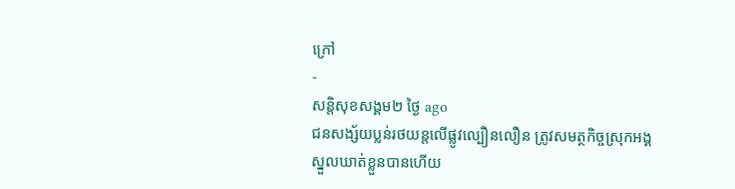ក្រៅ
-
សន្តិសុខសង្គម២ ថ្ងៃ ago
ជនសង្ស័យប្លន់រថយន្តលើផ្លូវល្បឿនលឿន ត្រូវសមត្ថកិច្ចស្រុកអង្គស្នួលឃាត់ខ្លួនបានហើយ